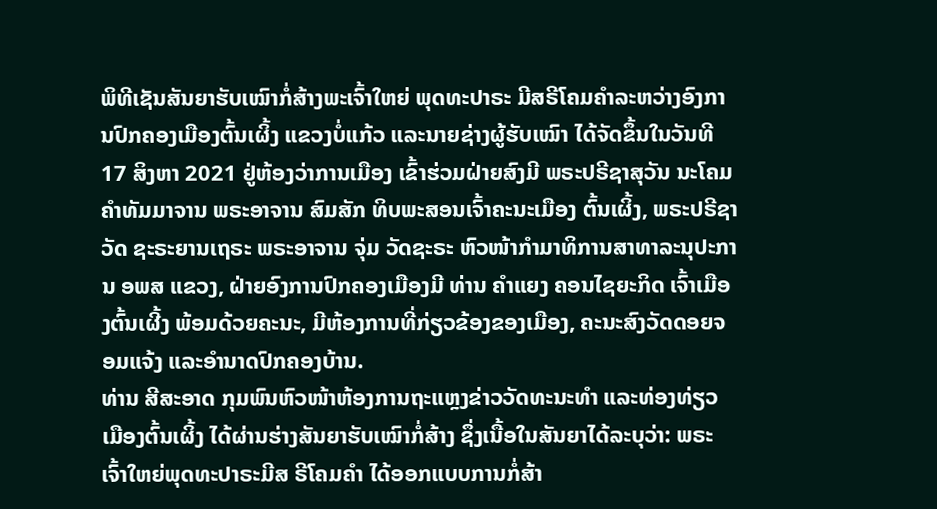ພິທີເຊັນສັນຍາຮັບເໝົາກໍ່ສ້າງພະເຈົ້າໃຫຍ່ ພຸດທະປາຣະ ມີສຣີໂຄມຄຳລະຫວ່າງອົງການປົກຄອງເມືອງຕົ້ນເຜິ້ງ ແຂວງບໍ່ແກ້ວ ແລະນາຍຊ່າງຜູ້ຮັບເໝົາ ໄດ້ຈັດຂຶ້ນໃນວັນທີ 17 ສິງຫາ 2021 ຢູ່ຫ້ອງວ່າການເມືອງ ເຂົ້າຮ່ວມຝ່າຍສົງມີ ພຣະປຣີຊາສຸວັນ ນະໂຄມຄຳທັມມາຈານ ພຣະອາຈານ ສົມສັກ ທິບພະສອນເຈົ້າຄະນະເມືອງ ຕົ້ນເຜິ້ງ, ພຣະປຣີຊາວັດ ຊະຣະຍານເຖຣະ ພຣະອາຈານ ຈຸ່ມ ວັດຊະຣະ ຫົວໜ້າກຳມາທິການສາທາລະນຸປະການ ອພສ ແຂວງ, ຝ່າຍອົງການປົກຄອງເມືອງມີ ທ່ານ ຄຳແຍງ ຄອນໄຊຍະກິດ ເຈົ້າເມືອງຕົ້ນເຜີ້ງ ພ້ອມດ້ວຍຄະນະ, ມີຫ້ອງການທີ່ກ່ຽວຂ້ອງຂອງເມືອງ, ຄະນະສົງວັດດອຍຈອມແຈ້ງ ແລະອຳນາດປົກຄອງບ້ານ.
ທ່ານ ສີສະອາດ ກຸມພົນຫົວໜ້າຫ້ອງການຖະແຫຼງຂ່າວວັດທະນະທໍາ ແລະທ່ອງທ່ຽວເມືອງຕົ້ນເຜິ້ງ ໄດ້ຜ່ານຮ່າງສັນຍາຮັບເໝົາກໍ່ສ້າງ ຊຶ່ງເນື້ອໃນສັນຍາໄດ້ລະບຸວ່າ: ພຣະເຈົ້າໃຫຍ່ພຸດທະປາຣະມີສ ຣີໂຄມຄຳ ໄດ້ອອກແບບການກໍ່ສ້າ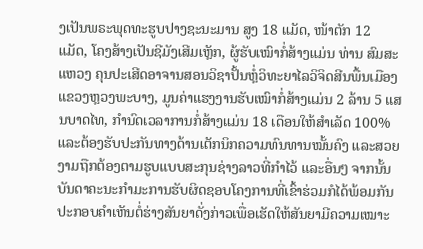ງເປັນພຣະພຸດທະຮູບປາງຊະນະມານ ສູງ 18 ແມັດ, ໜ້າຕັກ 12 ແມັດ, ໂຄງສ້າງເປັນຊີມັງເສີມເຫຼັກ, ຜູ້ຮັບເໝົາກໍ່ສ້າງແມ່ນ ທ່ານ ສົມສະແຫວງ ຄຸນປະເສີດອາຈານສອນວິຊາປັ້ນຫຼໍ່ວິທະຍາໄລວິຈິດສີນພື້ນເມືອງ ແຂວງຫຼວງພະບາງ, ມູນຄ່າແຮງງານຮັບເໝົາກໍ່ສ້າງແມ່ນ 2 ລ້ານ 5 ແສນບາດໄທ, ກຳນົດເວລາການກໍ່ສ້າງແມ່ນ 18 ເດືອນໃຫ້ສຳເລັດ 100% ແລະຕ້ອງຮັບປະກັນທາງດ້ານເຕັກນິກຄວາມທົນທານໝັ້ນຄົງ ແລະສວຍງາມຖືກຕ້ອງຕາມຮູບແບບສະກຸນຊ່າງລາວທີ່ກຳໄວ້ ແລະອື່ນໆ ຈາກນັ້ນບັນດາຄະນະກຳມະການຮັບຜິດຊອບໂຄງການທີ່ເຂົ້າຮ່ວມກໍໄດ້ພ້ອມກັນປະກອບຄຳເຫັນຕໍ່ຮ່າງສັນຍາດັ່ງກ່າວເພື່ອເຮັດໃຫ້ສັນຍາມີຄວາມເໝາະ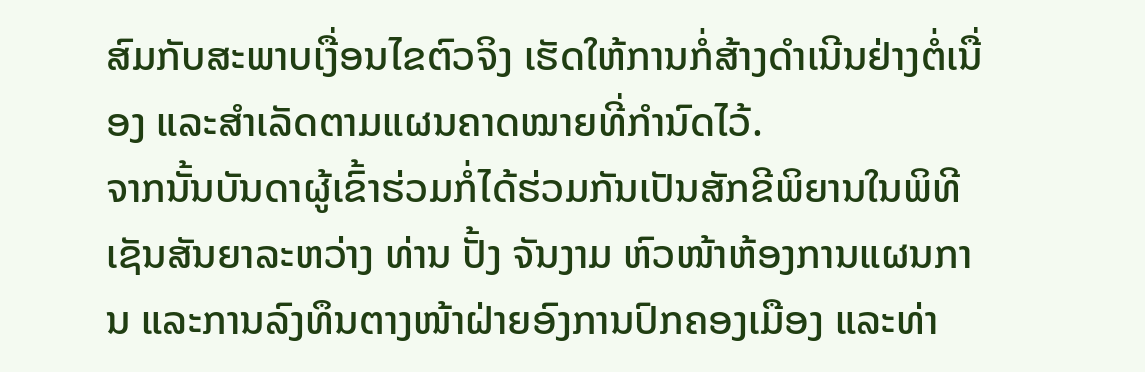ສົມກັບສະພາບເງື່ອນໄຂຕົວຈິງ ເຮັດໃຫ້ການກໍ່ສ້າງດຳເນີນຢ່າງຕໍ່ເນື່ອງ ແລະສຳເລັດຕາມແຜນຄາດໝາຍທີ່ກຳນົດໄວ້.
ຈາກນັ້ນບັນດາຜູ້ເຂົ້າຮ່ວມກໍ່ໄດ້ຮ່ວມກັນເປັນສັກຂີພິຍານໃນພິທີເຊັນສັນຍາລະຫວ່າງ ທ່ານ ປັ້ງ ຈັນງາມ ຫົວໜ້າຫ້ອງການແຜນການ ແລະການລົງທຶນຕາງໜ້າຝ່າຍອົງການປົກຄອງເມືອງ ແລະທ່າ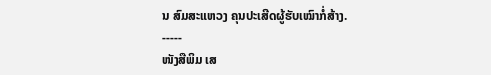ນ ສົມສະແຫວງ ຄຸນປະເສີດຜູ້ຮັບເໝົາກໍ່ສ້າງ.
-----
ໜັງສືພິມ ເສ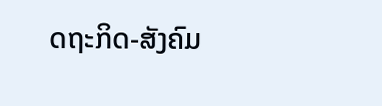ດຖະກິດ-ສັງຄົມ